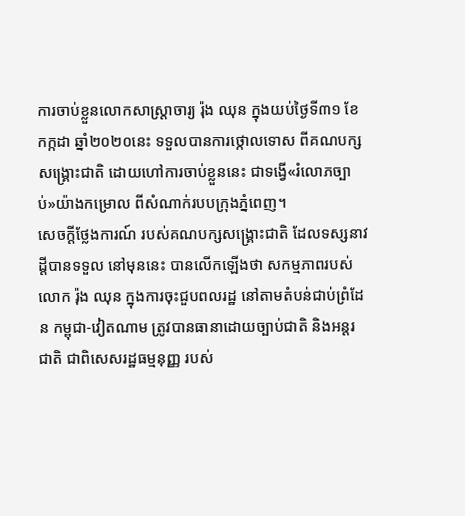ការចាប់ខ្លួនលោកសាស្ត្រាចារ្យ រ៉ុង ឈុន ក្នុងយប់ថ្ងៃទី៣១ ខែកក្កដា ឆ្នាំ២០២០នេះ ទទួលបានការថ្កោលទោស ពីគណបក្សសង្គ្រោះជាតិ ដោយហៅការចាប់ខ្លួននេះ ជាទង្វើ«រំលោភច្បាប់»យ៉ាងកម្រោល ពីសំណាក់របបក្រុងភ្នំពេញ។
សេចក្ដីថ្លែងការណ៍ របស់គណបក្សសង្គ្រោះជាតិ ដែលទស្សនាវដ្ដីបានទទួល នៅមុននេះ បានលើកឡើងថា សកម្មភាពរបស់លោក រ៉ុង ឈុន ក្នុងការចុះជួបពលរដ្ឋ នៅតាមតំបន់ជាប់ព្រំដែន កម្ពុជា-វៀតណាម ត្រូវបានធានាដោយច្បាប់ជាតិ និងអន្តរជាតិ ជាពិសេសរដ្ឋធម្មនុញ្ញ របស់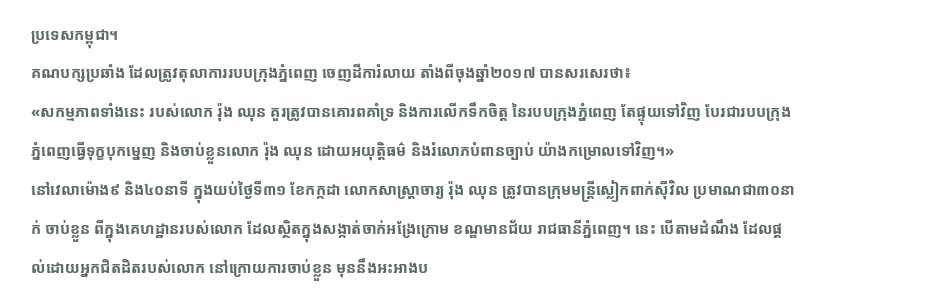ប្រទេសកម្ពុជា។
គណបក្សប្រឆាំង ដែលត្រូវតុលាការរបបក្រុងភ្នំពេញ ចេញដីការំលាយ តាំងពីចុងឆ្នាំ២០១៧ បានសរសេរថា៖
«សកម្មភាពទាំងនេះ របស់លោក រ៉ុង ឈុន គួរត្រូវបានគោរពគាំទ្រ និងការលើកទឹកចិត្ត នៃរបបក្រុងភ្នំពេញ តែផ្ទុយទៅវិញ បែរជារបបក្រុងភ្នំពេញធ្វើទុក្ខបុកម្នេញ និងចាប់ខ្លួនលោក រ៉ុង ឈុន ដោយអយុត្តិធម៌ និងរំលោភបំពានច្បាប់ យ៉ាងកម្រោលទៅវិញ។»
នៅវេលាម៉ោង៩ និង៤០នាទី ក្នុងយប់ថ្ងៃទី៣១ ខែកក្កដា លោកសាស្ត្រាចារ្យ រ៉ុង ឈុន ត្រូវបានក្រុមមន្ត្រីស្លៀកពាក់ស៊ីវិល ប្រមាណជា៣០នាក់ ចាប់ខ្លួន ពីក្នុងគេហដ្ឋានរបស់លោក ដែលស្ថិតក្នុងសង្កាត់ចាក់អង្រែក្រោម ខណ្ឌមានជ័យ រាជធានីភ្នំពេញ។ នេះ បើតាមដំណឹង ដែលផ្ដល់ដោយអ្នកជិតដិតរបស់លោក នៅក្រោយការចាប់ខ្លួន មុននឹងអះអាងប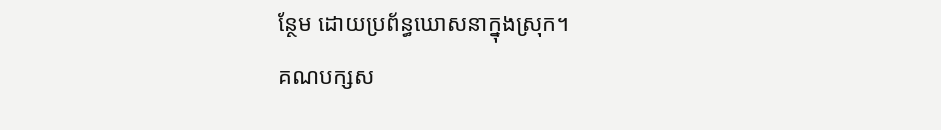ន្ថែម ដោយប្រព័ន្ធឃោសនាក្នុងស្រុក។
គណបក្សស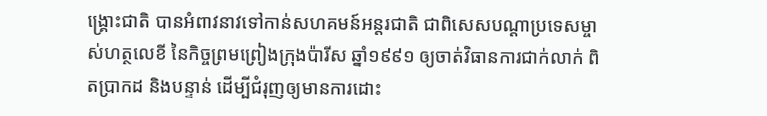ង្គ្រោះជាតិ បានអំពាវនាវទៅកាន់សហគមន៍អន្តរជាតិ ជាពិសេសបណ្ដាប្រទេសម្ចាស់ហត្ថលេខី នៃកិច្ចព្រមព្រៀងក្រុងប៉ារីស ឆ្នាំ១៩៩១ ឲ្យចាត់វិធានការជាក់លាក់ ពិតប្រាកដ និងបន្ទាន់ ដើម្បីជំរុញឲ្យមានការដោះ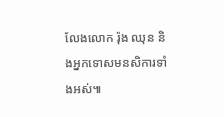លែងលោក រ៉ុង ឈុន និងអ្នកទោសមនសិការទាំងអស់៕